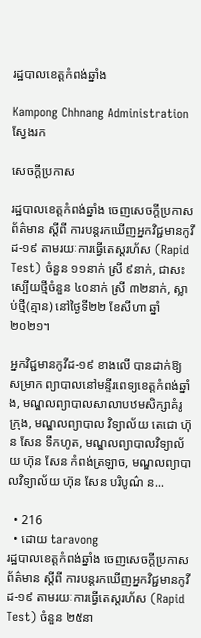រដ្ឋបាលខេត្តកំពង់ឆ្នាំង

Kampong Chhnang Administration
ស្វែងរក

សេចក្ដីប្រកាស

រដ្ឋបាលខេត្តកំពង់ឆ្នាំង ចេញសេចក្តីប្រកាសព័ត៌មាន ស្តីពី ការបន្តរកឃើញអ្នកវិជ្ជមានកូវីដ-១៩ តាមរយៈការធ្វើតេស្តរហ័ស (Rapid Test) ចំនួន ១១នាក់ ស្រី ៩នាក់, ជាសះស្បើយថ្មីចំនួន ៤០នាក់ ស្រី ៣២នាក់, ស្លាប់ថ្មី(គ្មាន) នៅថ្ងៃទី២២ ខែសីហា ឆ្នាំ២០២១។

អ្នកវិជ្ជមានកូវីដ-១៩ ខាងលើ បានដាក់ឱ្យសម្រាក ព្យាបាលនៅមន្ទីរពេទ្យខេត្តកំពង់ឆ្នាំង, មណ្ឌលព្យាបាលសាលាបឋមសិក្សាគំរូក្រុង, មណ្ឌលព្យាបាល វិទ្យាល័យ តេជោ ហ៊ុន សែន ទឹកហូត, មណ្ឌលព្យាបាលវិទ្យាល័យ ហ៊ុន សែន កំពង់ត្រឡាច, មណ្ឌលព្យាបាលវិទ្យាល័យ ហ៊ុន សែន បរិបូណ៌ ន...

  • 216
  • ដោយ taravong
រដ្ឋបាលខេត្តកំពង់ឆ្នាំង ចេញសេចក្តីប្រកាសព័ត៌មាន ស្តីពី ការបន្តរកឃើញអ្នកវិជ្ជមានកូវីដ-១៩ តាមរយៈការធ្វើតេស្តរហ័ស (Rapid Test) ចំនួន ២៥នា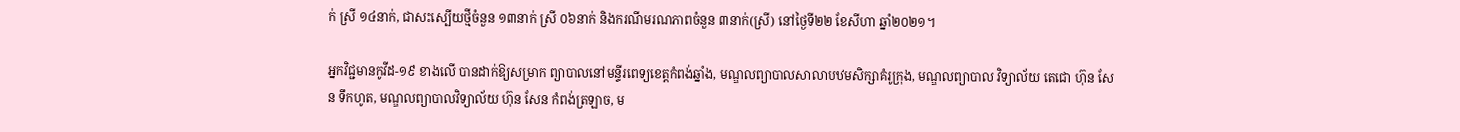ក់ ស្រី ១៤នាក់, ជាសះស្បើយថ្មីចំនួន ១៣នាក់ ស្រី ០៦នាក់ និងករណីមរណភាពចំនួន ៣នាក់(ស្រី) នៅថ្ងៃទី២២ ខែសីហា ឆ្នាំ២០២១។

អ្នកវិជ្ជមានកូវីដ-១៩ ខាងលើ បានដាក់ឱ្យសម្រាក ព្យាបាលនៅមន្ទីរពេទ្យខេត្តកំពង់ឆ្នាំង, មណ្ឌលព្យាបាលសាលាបឋមសិក្សាគំរូក្រុង, មណ្ឌលព្យាបាល វិទ្យាល័យ តេជោ ហ៊ុន សែន ទឹកហូត, មណ្ឌលព្យាបាលវិទ្យាល័យ ហ៊ុន សែន កំពង់ត្រឡាច, ម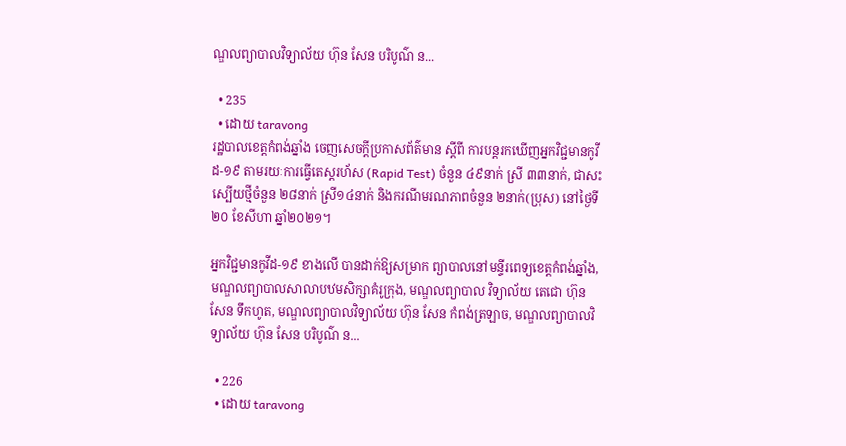ណ្ឌលព្យាបាលវិទ្យាល័យ ហ៊ុន សែន បរិបូណ៌ ន...

  • 235
  • ដោយ taravong
រដ្ឋបាលខេត្តកំពង់ឆ្នាំង ចេញសេចក្តីប្រកាសព័ត៌មាន ស្តីពី ការបន្តរកឃើញអ្នកវិជ្ជមានកូវីដ-១៩ តាមរយៈការធ្វើតេស្តរហ័ស (Rapid Test) ចំនួន ៤៩នាក់ ស្រី ៣៣នាក់, ជាសះស្បើយថ្មីចំនួន ២៨នាក់ ស្រី១៤នាក់ និងករណីមរណភាពចំនួន ២នាក់(ប្រុស) នៅថ្ងៃទី២០ ខែសីហា ឆ្នាំ២០២១។

អ្នកវិជ្ជមានកូវីដ-១៩ ខាងលើ បានដាក់ឱ្យសម្រាក ព្យាបាលនៅមន្ទីរពេទ្យខេត្តកំពង់ឆ្នាំង, មណ្ឌលព្យាបាលសាលាបឋមសិក្សាគំរូក្រុង, មណ្ឌលព្យាបាល វិទ្យាល័យ តេជោ ហ៊ុន សែន ទឹកហូត, មណ្ឌលព្យាបាលវិទ្យាល័យ ហ៊ុន សែន កំពង់ត្រឡាច, មណ្ឌលព្យាបាលវិទ្យាល័យ ហ៊ុន សែន បរិបូណ៌ ន...

  • 226
  • ដោយ taravong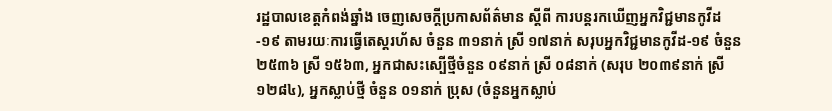រដ្ឋបាលខេត្តកំពង់ឆ្នាំង ចេញសេចក្តីប្រកាសព័ត៌មាន ស្តីពី ការបន្តរកឃើញអ្នកវិជ្ជមានកូវីដ-១៩ តាមរយៈការធ្វើតេស្តរហ័ស ចំនួន ៣១នាក់ ស្រី ១៧នាក់ សរុបអ្នកវិជ្ជមានកូវីដ-១៩ ចំនួន ២៥៣៦ ស្រី ១៥៦៣, អ្នកជាសះស្បើថ្មីចំនួន ០៩នាក់ ស្រី ០៨នាក់ (សរុប ២០៣៩នាក់ ស្រី ១២៨៤), អ្នកស្លាប់ថ្មី ចំនួន ០១នាក់ ប្រុស (ចំនួនអ្នកស្លាប់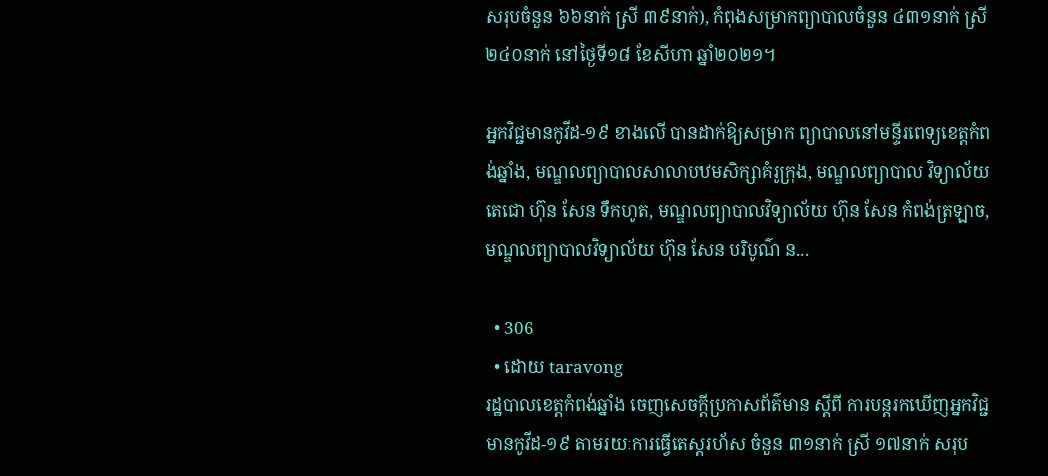សរុបចំនួន ៦៦នាក់ ស្រី ៣៩នាក់), កំពុងសម្រាកព្យាបាលចំនួន ៤៣១នាក់ ស្រី ២៤០នាក់ នៅថ្ងៃទី១៨ ខែសីហា ឆ្នាំ២០២១។

អ្នកវិជ្ជមានកូវីដ-១៩ ខាងលើ បានដាក់ឱ្យសម្រាក ព្យាបាលនៅមន្ទីរពេទ្យខេត្តកំពង់ឆ្នាំង, មណ្ឌលព្យាបាលសាលាបឋមសិក្សាគំរូក្រុង, មណ្ឌលព្យាបាល វិទ្យាល័យ តេជោ ហ៊ុន សែន ទឹកហូត, មណ្ឌលព្យាបាលវិទ្យាល័យ ហ៊ុន សែន កំពង់ត្រឡាច, មណ្ឌលព្យាបាលវិទ្យាល័យ ហ៊ុន សែន បរិបូណ៌ ន...

  • 306
  • ដោយ taravong
រដ្ឋបាលខេត្តកំពង់ឆ្នាំង ចេញសេចក្តីប្រកាសព័ត៌មាន ស្តីពី ការបន្តរកឃើញអ្នកវិជ្ជមានកូវីដ-១៩ តាមរយៈការធ្វើតេស្តរហ័ស ចំនួន ៣១នាក់ ស្រី ១៧នាក់ សរុប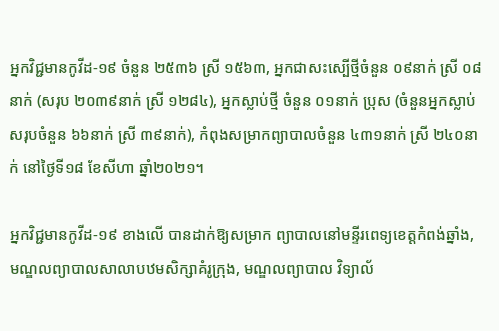អ្នកវិជ្ជមានកូវីដ-១៩ ចំនួន ២៥៣៦ ស្រី ១៥៦៣, អ្នកជាសះស្បើថ្មីចំនួន ០៩នាក់ ស្រី ០៨នាក់ (សរុប ២០៣៩នាក់ ស្រី ១២៨៤), អ្នកស្លាប់ថ្មី ចំនួន ០១នាក់ ប្រុស (ចំនួនអ្នកស្លាប់សរុបចំនួន ៦៦នាក់ ស្រី ៣៩នាក់), កំពុងសម្រាកព្យាបាលចំនួន ៤៣១នាក់ ស្រី ២៤០នាក់ នៅថ្ងៃទី១៨ ខែសីហា ឆ្នាំ២០២១។

អ្នកវិជ្ជមានកូវីដ-១៩ ខាងលើ បានដាក់ឱ្យសម្រាក ព្យាបាលនៅមន្ទីរពេទ្យខេត្តកំពង់ឆ្នាំង, មណ្ឌលព្យាបាលសាលាបឋមសិក្សាគំរូក្រុង, មណ្ឌលព្យាបាល វិទ្យាល័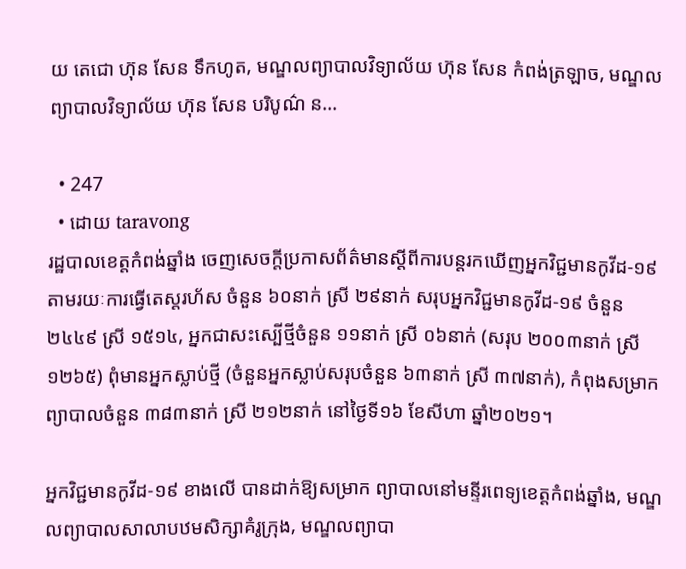យ តេជោ ហ៊ុន សែន ទឹកហូត, មណ្ឌលព្យាបាលវិទ្យាល័យ ហ៊ុន សែន កំពង់ត្រឡាច, មណ្ឌលព្យាបាលវិទ្យាល័យ ហ៊ុន សែន បរិបូណ៌ ន...

  • 247
  • ដោយ taravong
រដ្ឋបាលខេត្តកំពង់ឆ្នាំង ចេញសេចក្តីប្រកាសព័ត៌មានស្តីពីការបន្តរកឃើញអ្នកវិជ្ជមានកូវីដ-១៩ តាមរយៈការធ្វើតេស្តរហ័ស ចំនួន ៦០នាក់ ស្រី ២៩នាក់ សរុបអ្នកវិជ្ជមានកូវីដ-១៩ ចំនួន ២៤៤៩ ស្រី ១៥១៤, អ្នកជាសះស្បើថ្មីចំនួន ១១នាក់ ស្រី ០៦នាក់ (សរុប ២០០៣នាក់ ស្រី ១២៦៥) ពុំមានអ្នកស្លាប់ថ្មី (ចំនួនអ្នកស្លាប់សរុបចំនួន ៦៣នាក់ ស្រី ៣៧នាក់), កំពុងសម្រាកព្យាបាលចំនួន ៣៨៣នាក់ ស្រី ២១២នាក់ នៅថ្ងៃទី១៦ ខែសីហា ឆ្នាំ២០២១។

អ្នកវិជ្ជមានកូវីដ-១៩ ខាងលើ បានដាក់ឱ្យសម្រាក ព្យាបាលនៅមន្ទីរពេទ្យខេត្តកំពង់ឆ្នាំង, មណ្ឌលព្យាបាលសាលាបឋមសិក្សាគំរូក្រុង, មណ្ឌលព្យាបា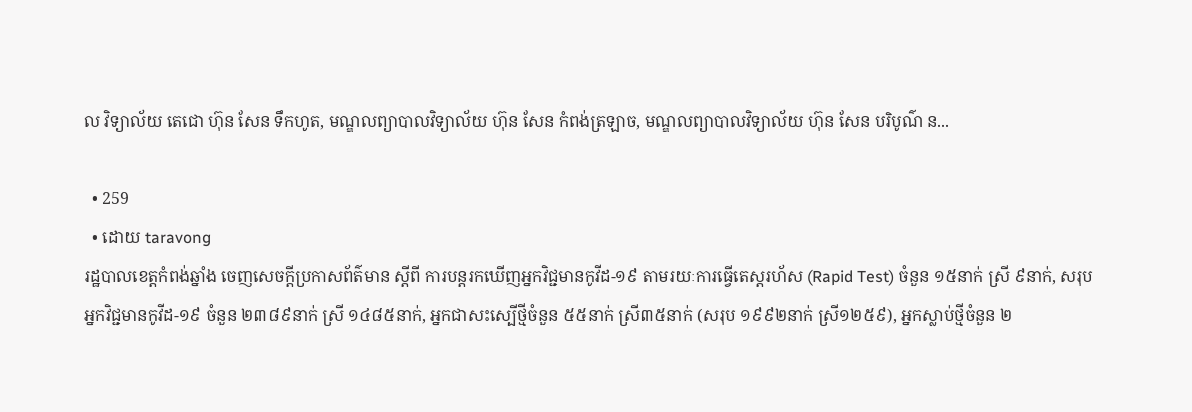ល វិទ្យាល័យ តេជោ ហ៊ុន សែន ទឹកហូត, មណ្ឌលព្យាបាលវិទ្យាល័យ ហ៊ុន សែន កំពង់ត្រឡាច, មណ្ឌលព្យាបាលវិទ្យាល័យ ហ៊ុន សែន បរិបូណ៌ ន...

  • 259
  • ដោយ taravong
រដ្ឋបាលខេត្តកំពង់ឆ្នាំង ចេញសេចក្តីប្រកាសព័ត៌មាន ស្តីពី ការបន្តរកឃើញអ្នកវិជ្ជមានកូវីដ-១៩ តាមរយៈការធ្វើតេស្តរហ័ស (Rapid Test) ចំនួន ១៥នាក់ ស្រី ៩នាក់, សរុបអ្នកវិជ្ជមានកូវីដ-១៩ ចំនួន ២៣៨៩នាក់ ស្រី ១៤៨៥នាក់, អ្នកជាសះស្បើថ្មីចំនួន ៥៥នាក់ ស្រី៣៥នាក់ (សរុប ១៩៩២នាក់ ស្រី១២៥៩), អ្នកស្លាប់ថ្មីចំនួន ២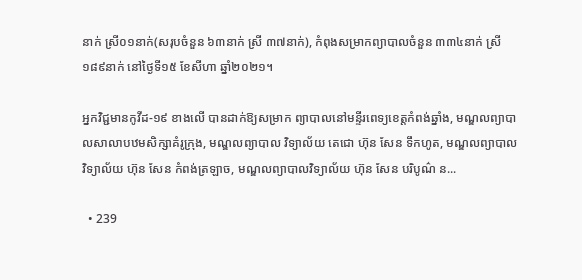នាក់ ស្រី០១នាក់(សរុបចំនួន ៦៣នាក់ ស្រី ៣៧នាក់), កំពុងសម្រាកព្យាបាលចំនួន ៣៣៤នាក់ ស្រី ១៨៩នាក់ នៅថ្ងៃទី១៥ ខែសីហា ឆ្នាំ២០២១។

អ្នកវិជ្ជមានកូវីដ-១៩ ខាងលើ បានដាក់ឱ្យសម្រាក ព្យាបាលនៅមន្ទីរពេទ្យខេត្តកំពង់ឆ្នាំង, មណ្ឌលព្យាបាលសាលាបឋមសិក្សាគំរូក្រុង, មណ្ឌលព្យាបាល វិទ្យាល័យ តេជោ ហ៊ុន សែន ទឹកហូត, មណ្ឌលព្យាបាលវិទ្យាល័យ ហ៊ុន សែន កំពង់ត្រឡាច, មណ្ឌលព្យាបាលវិទ្យាល័យ ហ៊ុន សែន បរិបូណ៌ ន...

  • 239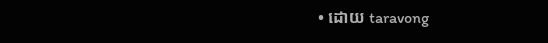• ដោយ taravong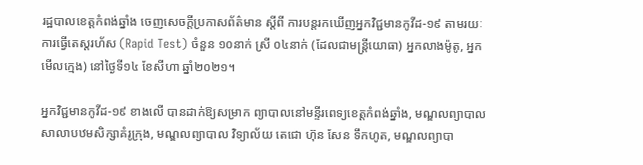រដ្ឋបាលខេត្តកំពង់ឆ្នាំង ចេញសេចក្តីប្រកាសព័ត៌មាន ស្តីពី ការបន្តរកឃើញអ្នកវិជ្ជមានកូវីដ-១៩ តាមរយៈការធ្វើតេស្តរហ័ស (Rapid Test) ចំនួន ១០នាក់ ស្រី ០៤នាក់ (ដែលជាមន្ត្រីយោធា) អ្នកលាងម៉ូតូ, អ្នកមើលក្មេង) នៅថ្ងៃទី១៤ ខែសីហា ឆ្នាំ២០២១។

អ្នកវិជ្ជមានកូវីដ-១៩ ខាងលើ បានដាក់ឱ្យសម្រាក ព្យាបាលនៅមន្ទីរពេទ្យខេត្តកំពង់ឆ្នាំង, មណ្ឌលព្យាបាលសាលាបឋមសិក្សាគំរូក្រុង, មណ្ឌលព្យាបាល វិទ្យាល័យ តេជោ ហ៊ុន សែន ទឹកហូត, មណ្ឌលព្យាបា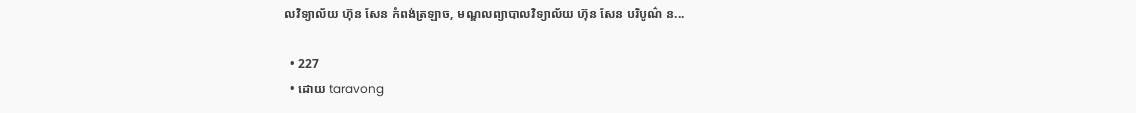លវិទ្យាល័យ ហ៊ុន សែន កំពង់ត្រឡាច, មណ្ឌលព្យាបាលវិទ្យាល័យ ហ៊ុន សែន បរិបូណ៌ ន...

  • 227
  • ដោយ taravong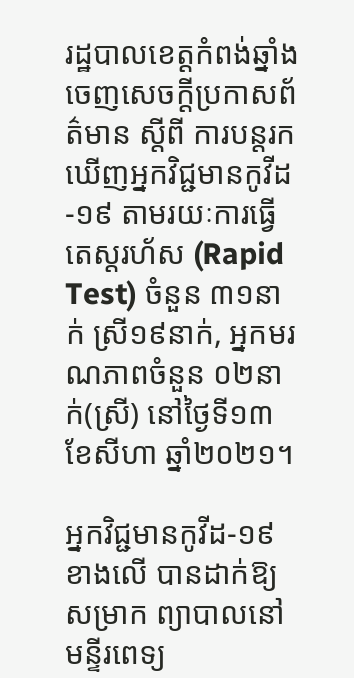រដ្ឋបាលខេត្តកំពង់ឆ្នាំង ចេញសេចក្តីប្រកាសព័ត៌មាន ស្តីពី ការបន្តរកឃើញអ្នកវិជ្ជមានកូវីដ-១៩ តាមរយៈការធ្វើតេស្តរហ័ស (Rapid Test) ចំនួន ៣១នាក់ ស្រី១៩នាក់, អ្នកមរណភាពចំនួន ០២នាក់(ស្រី) នៅថ្ងៃទី១៣ ខែសីហា ឆ្នាំ២០២១។

អ្នកវិជ្ជមានកូវីដ-១៩ ខាងលើ បានដាក់ឱ្យសម្រាក ព្យាបាលនៅមន្ទីរពេទ្យ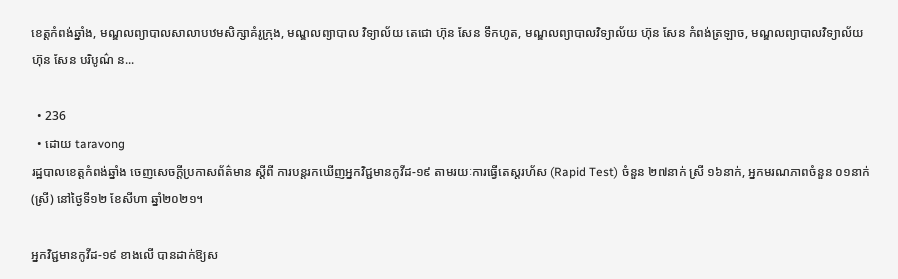ខេត្តកំពង់ឆ្នាំង, មណ្ឌលព្យាបាលសាលាបឋមសិក្សាគំរូក្រុង, មណ្ឌលព្យាបាល វិទ្យាល័យ តេជោ ហ៊ុន សែន ទឹកហូត, មណ្ឌលព្យាបាលវិទ្យាល័យ ហ៊ុន សែន កំពង់ត្រឡាច, មណ្ឌលព្យាបាលវិទ្យាល័យ ហ៊ុន សែន បរិបូណ៌ ន...

  • 236
  • ដោយ taravong
រដ្ឋបាលខេត្តកំពង់ឆ្នាំង ចេញសេចក្តីប្រកាសព័ត៌មាន ស្តីពី ការបន្តរកឃើញអ្នកវិជ្ជមានកូវីដ-១៩ តាមរយៈការធ្វើតេស្តរហ័ស (Rapid Test) ចំនួន ២៧នាក់ ស្រី ១៦នាក់, អ្នកមរណភាពចំនួន ០១នាក់(ស្រី) នៅថ្ងៃទី១២ ខែសីហា ឆ្នាំ២០២១។

អ្នកវិជ្ជមានកូវីដ-១៩ ខាងលើ បានដាក់ឱ្យស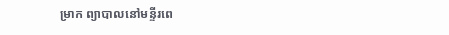ម្រាក ព្យាបាលនៅមន្ទីរពេ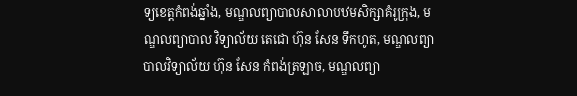ទ្យខេត្តកំពង់ឆ្នាំង, មណ្ឌលព្យាបាលសាលាបឋមសិក្សាគំរូក្រុង, មណ្ឌលព្យាបាល វិទ្យាល័យ តេជោ ហ៊ុន សែន ទឹកហូត, មណ្ឌលព្យាបាលវិទ្យាល័យ ហ៊ុន សែន កំពង់ត្រឡាច, មណ្ឌលព្យា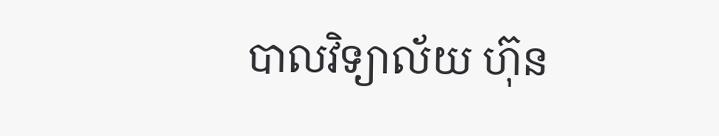បាលវិទ្យាល័យ ហ៊ុន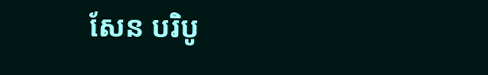សែន បរិបូ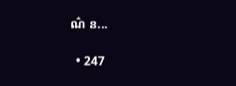ណ៌ ន...

  • 247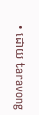• ដោយ taravong